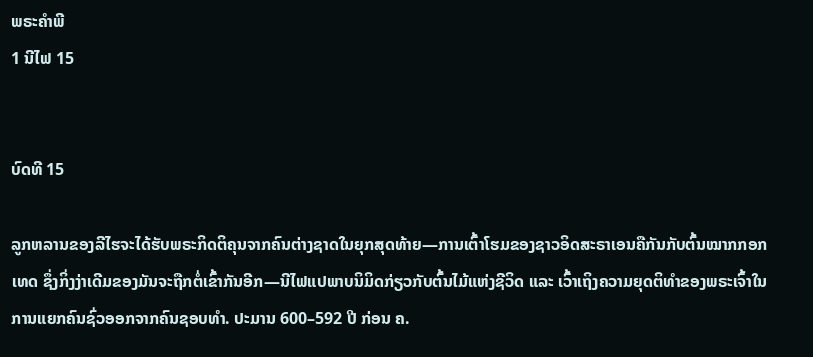ພຣະຄຳພີ
1 ນີໄຟ 15


ບົດທີ 15

ລູກຫລານຂອງລີໄຮຈະໄດ້ຮັບພຣະກິດຕິຄຸນຈາກຄົນຕ່າງຊາດໃນຍຸກສຸດທ້າຍ—ການເຕົ້າໂຮມຂອງຊາວອິດສະຣາເອນຄືກັນກັບຕົ້ນໝາກກອກເທດ ຊຶ່ງກິ່ງງ່າເດີມຂອງມັນຈະຖືກຕໍ່ເຂົ້າກັນອີກ—ນີໄຟແປພາບນິມິດກ່ຽວກັບຕົ້ນໄມ້ແຫ່ງຊີວິດ ແລະ ເວົ້າເຖິງຄວາມຍຸດຕິທຳຂອງພຣະເຈົ້າໃນການແຍກຄົນຊົ່ວອອກຈາກຄົນຊອບທຳ. ປະມານ 600–592 ປີ ກ່ອນ ຄ.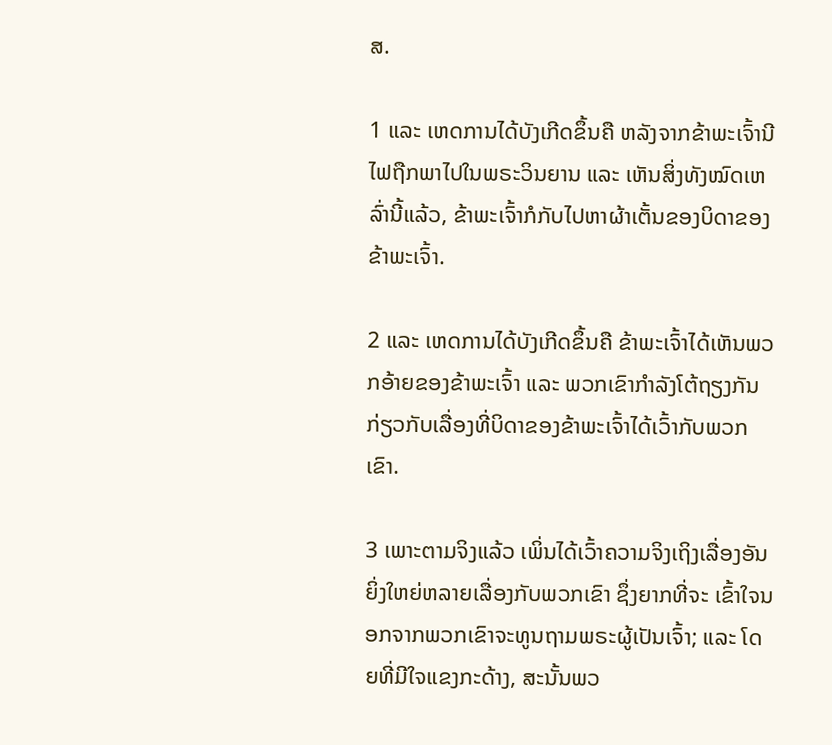ສ.

1 ແລະ ເຫດການໄດ້ບັງເກີດຂຶ້ນຄື ຫລັງຈາກຂ້າພະເຈົ້ານີໄຟຖືກພາໄປໃນພຣະວິນຍານ ແລະ ເຫັນສິ່ງທັງໝົດເຫລົ່ານີ້ແລ້ວ, ຂ້າພະເຈົ້າກໍກັບໄປຫາຜ້າເຕັ້ນຂອງບິດາຂອງຂ້າພະເຈົ້າ.

2 ແລະ ເຫດການໄດ້ບັງເກີດຂຶ້ນຄື ຂ້າພະເຈົ້າໄດ້ເຫັນພວກອ້າຍຂອງຂ້າພະເຈົ້າ ແລະ ພວກເຂົາກຳລັງໂຕ້ຖຽງກັນກ່ຽວກັບເລື່ອງທີ່ບິດາຂອງຂ້າພະເຈົ້າໄດ້ເວົ້າກັບພວກເຂົາ.

3 ເພາະຕາມຈິງແລ້ວ ເພິ່ນໄດ້ເວົ້າຄວາມຈິງເຖິງເລື່ອງອັນຍິ່ງໃຫຍ່ຫລາຍເລື່ອງກັບພວກເຂົາ ຊຶ່ງຍາກທີ່ຈະ ເຂົ້າໃຈນອກຈາກພວກເຂົາຈະທູນຖາມພຣະຜູ້ເປັນເຈົ້າ; ແລະ ໂດຍທີ່ມີໃຈແຂງກະດ້າງ, ສະນັ້ນພວ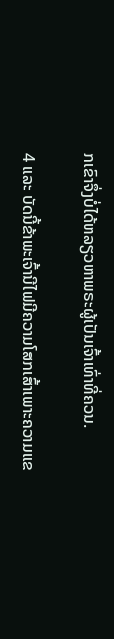ກເຂົາຈຶ່ງບໍ່ໄດ້ຫລຽວຫາພຣະຜູ້ເປັນເຈົ້າເທົ່າທີ່ຄວນ.

4 ແລະ ບັດນີ້ຂ້າພະເຈົ້ານີໄຟມີຄວາມໂສກເສົ້າເພາະຄວາມແຂ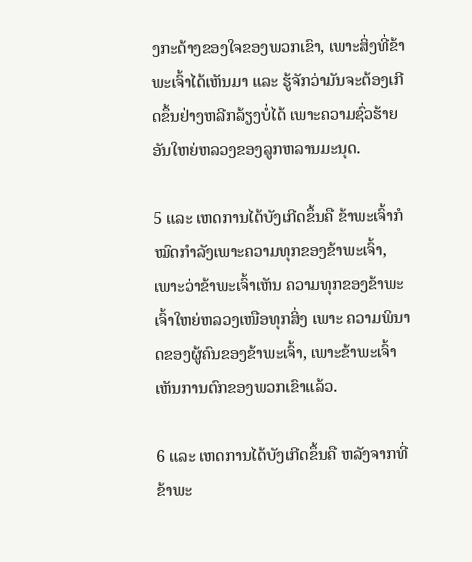ງກະດ້າງຂອງໃຈຂອງພວກເຂົາ, ເພາະສິ່ງທີ່ຂ້າພະເຈົ້າໄດ້ເຫັນມາ ແລະ ຮູ້ຈັກວ່າມັນຈະຕ້ອງເກີດຂຶ້ນຢ່າງຫລີກລ້ຽງບໍ່ໄດ້ ເພາະຄວາມຊົ່ວຮ້າຍອັນໃຫຍ່ຫລວງຂອງລູກຫລານມະນຸດ.

5 ແລະ ເຫດການໄດ້ບັງເກີດຂຶ້ນຄື ຂ້າພະເຈົ້າກໍໝົດກຳລັງເພາະຄວາມທຸກຂອງຂ້າພະເຈົ້າ, ເພາະວ່າຂ້າພະເຈົ້າເຫັນ ຄວາມທຸກຂອງຂ້າພະເຈົ້າໃຫຍ່ຫລວງເໜືອທຸກສິ່ງ ເພາະ ຄວາມພິນາດຂອງຜູ້ຄົນຂອງຂ້າພະເຈົ້າ, ເພາະຂ້າພະເຈົ້າເຫັນການຕົກຂອງພວກເຂົາແລ້ວ.

6 ແລະ ເຫດການໄດ້ບັງເກີດຂຶ້ນຄື ຫລັງຈາກທີ່ຂ້າພະ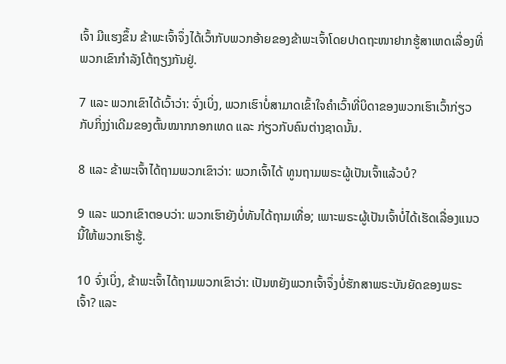ເຈົ້າ ມີແຮງຂຶ້ນ ຂ້າພະເຈົ້າຈຶ່ງໄດ້ເວົ້າກັບພວກອ້າຍຂອງຂ້າພະເຈົ້າໂດຍປາດຖະໜາຢາກຮູ້ສາເຫດເລື່ອງທີ່ພວກເຂົາກຳລັງໂຕ້ຖຽງກັນຢູ່.

7 ແລະ ພວກເຂົາໄດ້ເວົ້າວ່າ: ຈົ່ງເບິ່ງ, ພວກເຮົາບໍ່ສາມາດເຂົ້າໃຈຄຳເວົ້າທີ່ບິດາຂອງພວກເຮົາເວົ້າກ່ຽວກັບກິ່ງງ່າເດີມຂອງຕົ້ນໝາກກອກເທດ ແລະ ກ່ຽວກັບຄົນຕ່າງຊາດນັ້ນ.

8 ແລະ ຂ້າພະເຈົ້າໄດ້ຖາມພວກເຂົາວ່າ: ພວກເຈົ້າໄດ້ ທູນຖາມພຣະຜູ້ເປັນເຈົ້າແລ້ວບໍ?

9 ແລະ ພວກເຂົາຕອບວ່າ: ພວກເຮົາຍັງບໍ່ທັນໄດ້ຖາມເທື່ອ; ເພາະພຣະຜູ້ເປັນເຈົ້າບໍ່ໄດ້ເຮັດເລື່ອງແນວນີ້ໃຫ້ພວກເຮົາຮູ້.

10 ຈົ່ງເບິ່ງ, ຂ້າພະເຈົ້າໄດ້ຖາມພວກເຂົາວ່າ: ເປັນຫຍັງພວກເຈົ້າຈຶ່ງບໍ່ຮັກສາພຣະບັນຍັດຂອງພຣະເຈົ້າ? ແລະ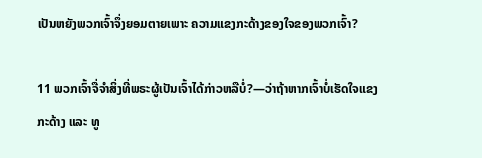ເປັນຫຍັງພວກເຈົ້າຈຶ່ງຍອມຕາຍເພາະ ຄວາມແຂງກະດ້າງຂອງໃຈຂອງພວກເຈົ້າ?

11 ພວກເຈົ້າຈື່ຈຳສິ່ງທີ່ພຣະຜູ້ເປັນເຈົ້າໄດ້ກ່າວຫລືບໍ່?—ວ່າຖ້າຫາກເຈົ້າບໍ່ເຮັດໃຈແຂງກະດ້າງ ແລະ ທູ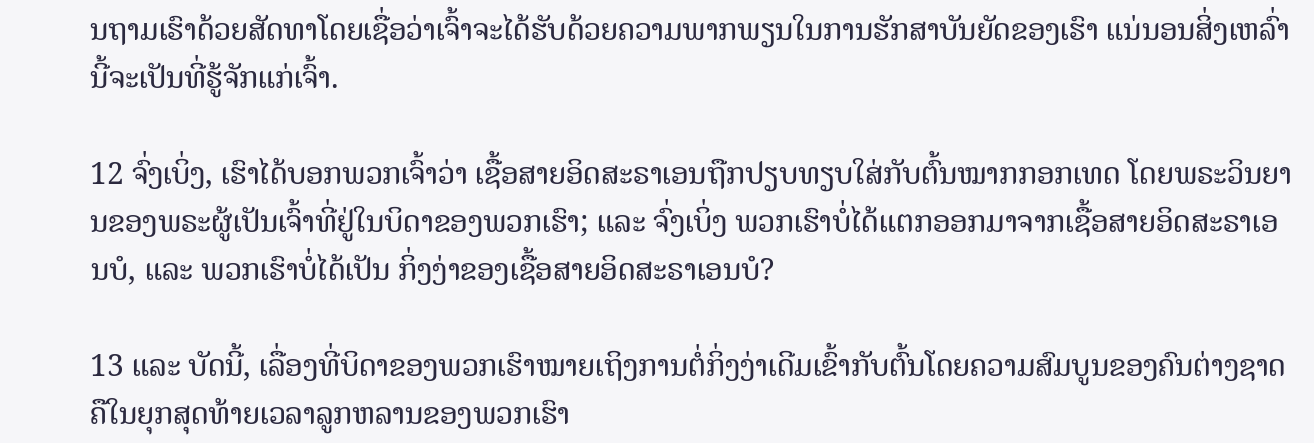ນຖາມເຮົາດ້ວຍສັດທາໂດຍເຊື່ອວ່າເຈົ້າຈະໄດ້ຮັບດ້ວຍຄວາມພາກພຽນໃນການຮັກສາບັນຍັດຂອງເຮົາ ແນ່ນອນສິ່ງເຫລົ່ານີ້ຈະເປັນທີ່ຮູ້ຈັກແກ່ເຈົ້າ.

12 ຈົ່ງເບິ່ງ, ເຮົາໄດ້ບອກພວກເຈົ້າວ່າ ເຊື້ອສາຍອິດສະຣາເອນຖືກປຽບທຽບໃສ່ກັບຕົ້ນໝາກກອກເທດ ໂດຍພຣະວິນຍານຂອງພຣະຜູ້ເປັນເຈົ້າທີ່ຢູ່ໃນບິດາຂອງພວກເຮົາ; ແລະ ຈົ່ງເບິ່ງ ພວກເຮົາບໍ່ໄດ້ແຕກອອກມາຈາກເຊື້ອສາຍອິດສະຣາເອນບໍ, ແລະ ພວກເຮົາບໍ່ໄດ້ເປັນ ກິ່ງງ່າຂອງເຊື້ອສາຍອິດສະຣາເອນບໍ?

13 ແລະ ບັດນີ້, ເລື່ອງທີ່ບິດາຂອງພວກເຮົາໝາຍເຖິງການຕໍ່ກິ່ງງ່າເດີມເຂົ້າກັບຕົ້ນໂດຍຄວາມສົມບູນຂອງຄົນຕ່າງຊາດຄືໃນຍຸກສຸດທ້າຍເວລາລູກຫລານຂອງພວກເຮົາ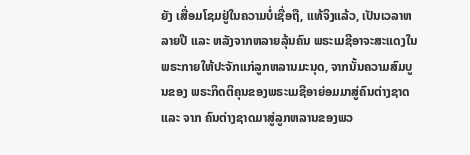ຍັງ ເສື່ອມໂຊມຢູ່ໃນຄວາມບໍ່ເຊື່ອຖື, ແທ້ຈິງແລ້ວ, ເປັນເວລາຫລາຍປີ ແລະ ຫລັງຈາກຫລາຍລຸ້ນຄົນ ພຣະເມຊີອາຈະສະແດງໃນພຣະກາຍໃຫ້ປະຈັກແກ່ລູກຫລານມະນຸດ, ຈາກນັ້ນຄວາມສົມບູນຂອງ ພຣະກິດຕິຄຸນຂອງພຣະເມຊີອາຍ່ອມມາສູ່ຄົນຕ່າງຊາດ ແລະ ຈາກ ຄົນຕ່າງຊາດມາສູ່ລູກຫລານຂອງພວ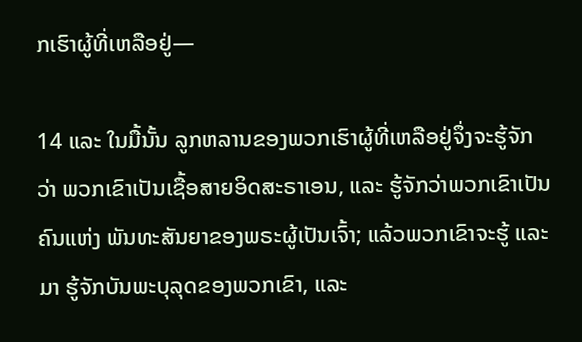ກເຮົາຜູ້ທີ່ເຫລືອຢູ່—

14 ແລະ ໃນມື້ນັ້ນ ລູກຫລານຂອງພວກເຮົາຜູ້ທີ່ເຫລືອຢູ່ຈຶ່ງຈະຮູ້ຈັກວ່າ ພວກເຂົາເປັນເຊື້ອສາຍອິດສະຣາເອນ, ແລະ ຮູ້ຈັກວ່າພວກເຂົາເປັນຄົນແຫ່ງ ພັນທະສັນຍາຂອງພຣະຜູ້ເປັນເຈົ້າ; ແລ້ວພວກເຂົາຈະຮູ້ ແລະ ມາ ຮູ້ຈັກບັນພະບຸລຸດຂອງພວກເຂົາ, ແລະ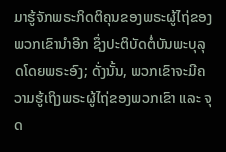ມາຮູ້ຈັກພຣະກິດຕິຄຸນຂອງພຣະຜູ້ໄຖ່ຂອງພວກເຂົານຳອີກ ຊຶ່ງປະຕິບັດຕໍ່ບັນພະບຸລຸດໂດຍພຣະອົງ; ດັ່ງນັ້ນ, ພວກເຂົາຈະມີຄວາມຮູ້ເຖິງພຣະຜູ້ໄຖ່ຂອງພວກເຂົາ ແລະ ຈຸດ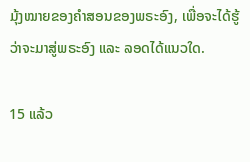ມຸ້ງໝາຍຂອງຄຳສອນຂອງພຣະອົງ, ເພື່ອຈະໄດ້ຮູ້ວ່າຈະມາສູ່ພຣະອົງ ແລະ ລອດໄດ້ແນວໃດ.

15 ແລ້ວ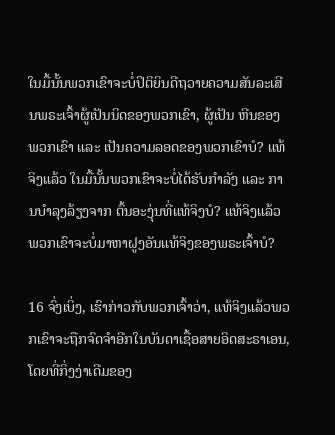ໃນມື້ນັ້ນພວກເຂົາຈະບໍ່ປິຕິຍິນດີຖວາຍຄວາມສັນລະເສີນພຣະເຈົ້າຜູ້ເປັນນິດຂອງພວກເຂົາ, ຜູ້ເປັນ ຫີນຂອງພວກເຂົາ ແລະ ເປັນຄວາມລອດຂອງພວກເຂົາບໍ? ແທ້ຈິງແລ້ວ ໃນມື້ນັ້ນພວກເຂົາຈະບໍ່ໄດ້ຮັບກຳລັງ ແລະ ການບຳລຸງລ້ຽງຈາກ ຕົ້ນອະງຸ່ນທີ່ແທ້ຈິງບໍ? ແທ້ຈິງແລ້ວ ພວກເຂົາຈະບໍ່ມາຫາຝູງອັນແທ້ຈິງຂອງພຣະເຈົ້າບໍ?

16 ຈົ່ງເບິ່ງ, ເຮົາກ່າວກັບພວກເຈົ້າວ່າ, ແທ້ຈິງແລ້ວພວກເຂົາຈະຖືກຈົດຈຳອີກໃນບັນດາເຊື້ອສາຍອິດສະຣາເອນ, ໂດຍທີ່ກິ່ງງ່າເດີມຂອງ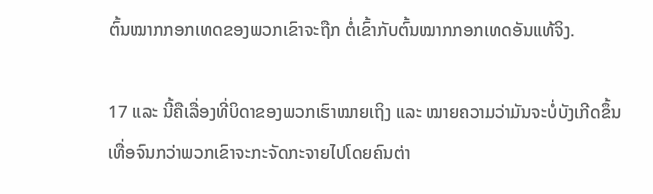ຕົ້ນໝາກກອກເທດຂອງພວກເຂົາຈະຖືກ ຕໍ່ເຂົ້າກັບຕົ້ນໝາກກອກເທດອັນແທ້ຈິງ.

17 ແລະ ນີ້ຄືເລື່ອງທີ່ບິດາຂອງພວກເຮົາໝາຍເຖິງ ແລະ ໝາຍຄວາມວ່າມັນຈະບໍ່ບັງເກີດຂຶ້ນເທື່ອຈົນກວ່າພວກເຂົາຈະກະຈັດກະຈາຍໄປໂດຍຄົນຕ່າ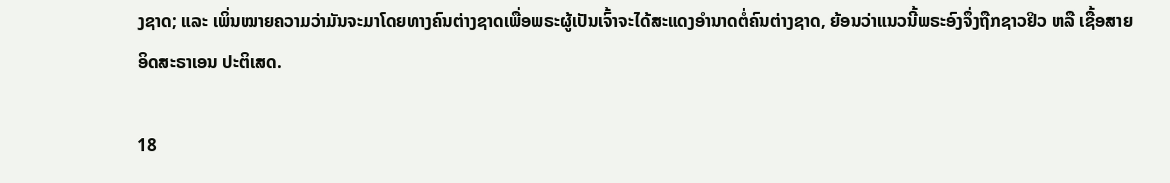ງຊາດ; ແລະ ເພິ່ນໝາຍຄວາມວ່າມັນຈະມາໂດຍທາງຄົນຕ່າງຊາດເພື່ອພຣະຜູ້ເປັນເຈົ້າຈະໄດ້ສະແດງອຳນາດຕໍ່ຄົນຕ່າງຊາດ, ຍ້ອນວ່າແນວນີ້ພຣະອົງຈຶ່ງຖືກຊາວຢິວ ຫລື ເຊື້ອສາຍອິດສະຣາເອນ ປະຕິເສດ.

18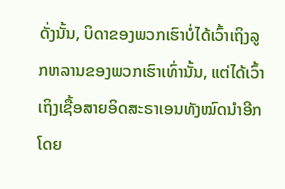ດັ່ງນັ້ນ, ບິດາຂອງພວກເຮົາບໍ່ໄດ້ເວົ້າເຖິງລູກຫລານຂອງພວກເຮົາເທົ່ານັ້ນ, ແຕ່ໄດ້ເວົ້າເຖິງເຊື້ອສາຍອິດສະຣາເອນທັງໝົດນຳອີກ ໂດຍ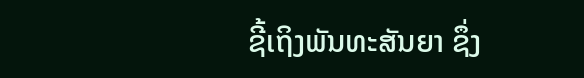ຊີ້ເຖິງພັນທະສັນຍາ ຊຶ່ງ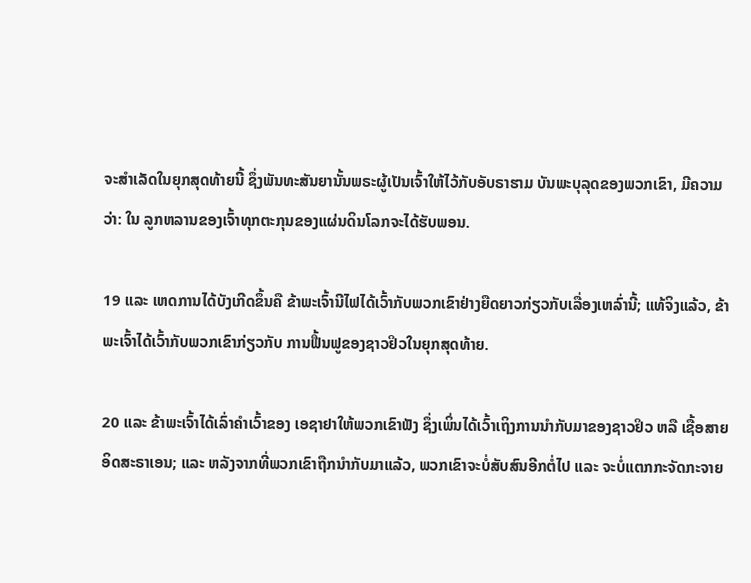ຈະສຳເລັດໃນຍຸກສຸດທ້າຍນີ້ ຊຶ່ງພັນທະສັນຍານັ້ນພຣະຜູ້ເປັນເຈົ້າໃຫ້ໄວ້ກັບອັບຣາຮາມ ບັນພະບຸລຸດຂອງພວກເຂົາ, ມີຄວາມວ່າ: ໃນ ລູກຫລານຂອງເຈົ້າທຸກຕະກຸນຂອງແຜ່ນດິນໂລກຈະໄດ້ຮັບພອນ.

19 ແລະ ເຫດການໄດ້ບັງເກີດຂຶ້ນຄື ຂ້າພະເຈົ້ານີໄຟໄດ້ເວົ້າກັບພວກເຂົາຢ່າງຍືດຍາວກ່ຽວກັບເລື່ອງເຫລົ່ານີ້; ແທ້ຈິງແລ້ວ, ຂ້າພະເຈົ້າໄດ້ເວົ້າກັບພວກເຂົາກ່ຽວກັບ ການຟື້ນຟູຂອງຊາວຢິວໃນຍຸກສຸດທ້າຍ.

20 ແລະ ຂ້າພະເຈົ້າໄດ້ເລົ່າຄຳເວົ້າຂອງ ເອຊາຢາໃຫ້ພວກເຂົາຟັງ ຊຶ່ງເພິ່ນໄດ້ເວົ້າເຖິງການນຳກັບມາຂອງຊາວຢິວ ຫລື ເຊື້ອສາຍອິດສະຣາເອນ; ແລະ ຫລັງຈາກທີ່ພວກເຂົາຖືກນຳກັບມາແລ້ວ, ພວກເຂົາຈະບໍ່ສັບສົນອີກຕໍ່ໄປ ແລະ ຈະບໍ່ແຕກກະຈັດກະຈາຍ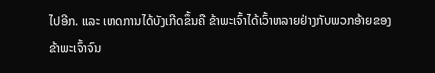ໄປອີກ. ແລະ ເຫດການໄດ້ບັງເກີດຂຶ້ນຄື ຂ້າພະເຈົ້າໄດ້ເວົ້າຫລາຍຢ່າງກັບພວກອ້າຍຂອງຂ້າພະເຈົ້າຈົນ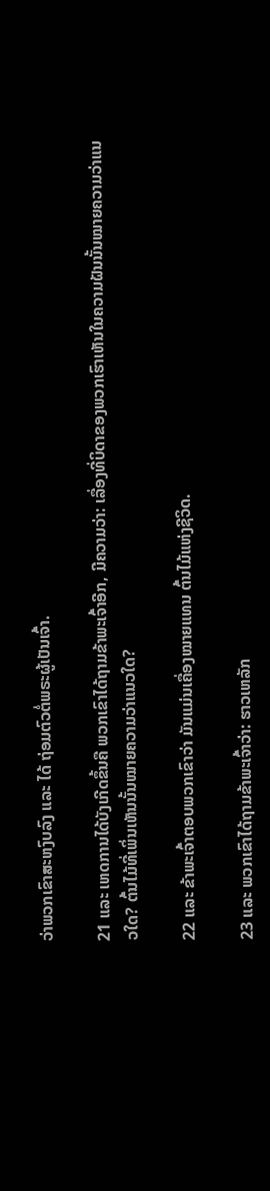ວ່າພວກເຂົາສະຫງົບລົງ ແລະ ໄດ້ ຖ່ອມຕົວຕໍ່ພຣະຜູ້ເປັນເຈົ້າ.

21 ແລະ ເຫດການໄດ້ບັງເກີດຂຶ້ນຄື ພວກເຂົາໄດ້ຖາມຂ້າພະເຈົ້າອີກ, ມີຄວາມວ່າ: ເລື່ອງທີ່ບິດາຂອງພວກເຮົາເຫັນໃນຄວາມຝັນນັ້ນໝາຍຄວາມວ່າແນວໃດ? ຕົ້ນໄມ້ທີ່ເພິ່ນເຫັນນັ້ນໝາຍຄວາມວ່າແນວໃດ?

22 ແລະ ຂ້າພະເຈົ້າຕອບພວກເຂົາວ່າ ມັນແມ່ນເຄື່ອງໝາຍແທນ ຕົ້ນໄມ້ແຫ່ງຊີວິດ.

23 ແລະ ພວກເຂົາໄດ້ຖາມຂ້າພະເຈົ້າວ່າ: ຮາວເຫລັກ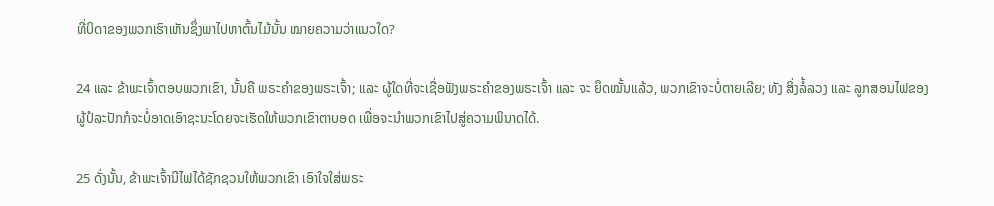ທີ່ບິດາຂອງພວກເຮົາເຫັນຊຶ່ງພາໄປຫາຕົ້ນໄມ້ນັ້ນ ໝາຍຄວາມວ່າແນວໃດ?

24 ແລະ ຂ້າພະເຈົ້າຕອບພວກເຂົາ, ນັ້ນຄື ພຣະຄຳຂອງພຣະເຈົ້າ; ແລະ ຜູ້ໃດທີ່ຈະເຊື່ອຟັງພຣະຄຳຂອງພຣະເຈົ້າ ແລະ ຈະ ຍຶດໝັ້ນແລ້ວ, ພວກເຂົາຈະບໍ່ຕາຍເລີຍ; ທັງ ສິ່ງລໍ້ລວງ ແລະ ລູກສອນໄຟຂອງ ຜູ້ປໍລະປັກກໍຈະບໍ່ອາດເອົາຊະນະໂດຍຈະເຮັດໃຫ້ພວກເຂົາຕາບອດ ເພື່ອຈະນຳພວກເຂົາໄປສູ່ຄວາມພິນາດໄດ້.

25 ດັ່ງນັ້ນ, ຂ້າພະເຈົ້ານີໄຟໄດ້ຊັກຊວນໃຫ້ພວກເຂົາ ເອົາໃຈໃສ່ພຣະ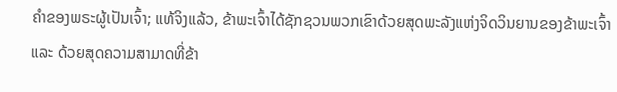ຄຳຂອງພຣະຜູ້ເປັນເຈົ້າ; ແທ້ຈິງແລ້ວ, ຂ້າພະເຈົ້າໄດ້ຊັກຊວນພວກເຂົາດ້ວຍສຸດພະລັງແຫ່ງຈິດວິນຍານຂອງຂ້າພະເຈົ້າ ແລະ ດ້ວຍສຸດຄວາມສາມາດທີ່ຂ້າ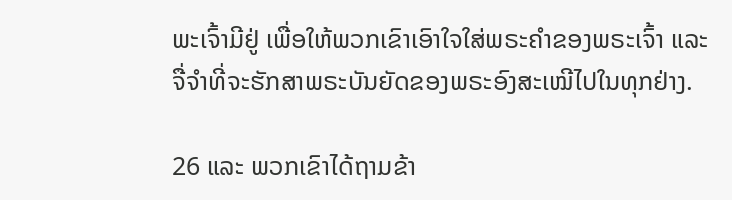ພະເຈົ້າມີຢູ່ ເພື່ອໃຫ້ພວກເຂົາເອົາໃຈໃສ່ພຣະຄຳຂອງພຣະເຈົ້າ ແລະ ຈື່ຈຳທີ່ຈະຮັກສາພຣະບັນຍັດຂອງພຣະອົງສະເໝີໄປໃນທຸກຢ່າງ.

26 ແລະ ພວກເຂົາໄດ້ຖາມຂ້າ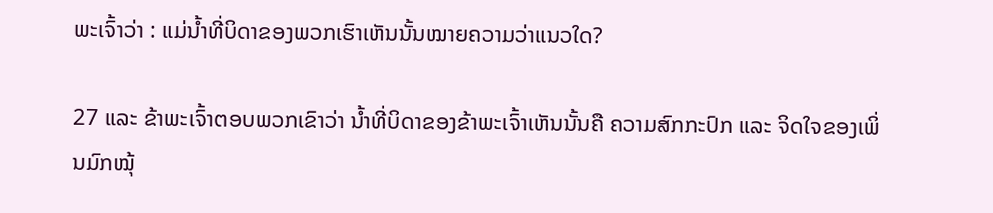ພະເຈົ້າວ່າ : ແມ່ນ້ຳທີ່ບິດາຂອງພວກເຮົາເຫັນນັ້ນໝາຍຄວາມວ່າແນວໃດ?

27 ແລະ ຂ້າພະເຈົ້າຕອບພວກເຂົາວ່າ ນ້ຳທີ່ບິດາຂອງຂ້າພະເຈົ້າເຫັນນັ້ນຄື ຄວາມສົກກະປົກ ແລະ ຈິດໃຈຂອງເພິ່ນມົກໝຸ້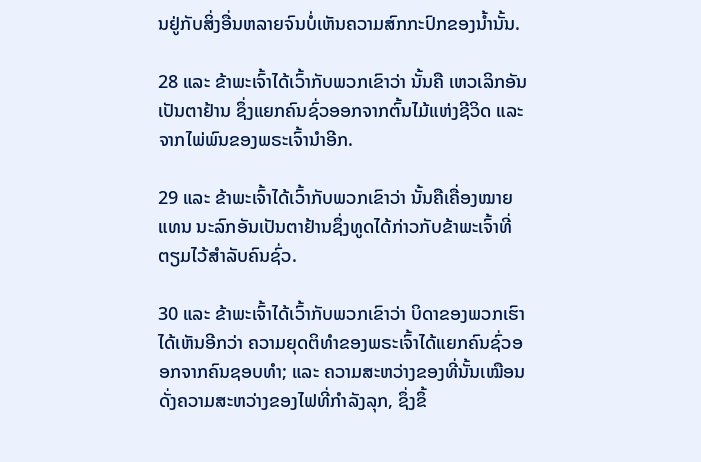ນຢູ່ກັບສິ່ງອື່ນຫລາຍຈົນບໍ່ເຫັນຄວາມສົກກະປົກຂອງນ້ຳນັ້ນ.

28 ແລະ ຂ້າພະເຈົ້າໄດ້ເວົ້າກັບພວກເຂົາວ່າ ນັ້ນຄື ເຫວເລິກອັນເປັນຕາຢ້ານ ຊຶ່ງແຍກຄົນຊົ່ວອອກຈາກຕົ້ນໄມ້ແຫ່ງຊີວິດ ແລະ ຈາກໄພ່ພົນຂອງພຣະເຈົ້ານຳອີກ.

29 ແລະ ຂ້າພະເຈົ້າໄດ້ເວົ້າກັບພວກເຂົາວ່າ ນັ້ນຄືເຄື່ອງໝາຍແທນ ນະລົກອັນເປັນຕາຢ້ານຊຶ່ງທູດໄດ້ກ່າວກັບຂ້າພະເຈົ້າທີ່ຕຽມໄວ້ສຳລັບຄົນຊົ່ວ.

30 ແລະ ຂ້າພະເຈົ້າໄດ້ເວົ້າກັບພວກເຂົາວ່າ ບິດາຂອງພວກເຮົາໄດ້ເຫັນອີກວ່າ ຄວາມຍຸດຕິທຳຂອງພຣະເຈົ້າໄດ້ແຍກຄົນຊົ່ວອອກຈາກຄົນຊອບທຳ; ແລະ ຄວາມສະຫວ່າງຂອງທີ່ນັ້ນເໝືອນດັ່ງຄວາມສະຫວ່າງຂອງໄຟທີ່ກຳລັງລຸກ, ຊຶ່ງຂຶ້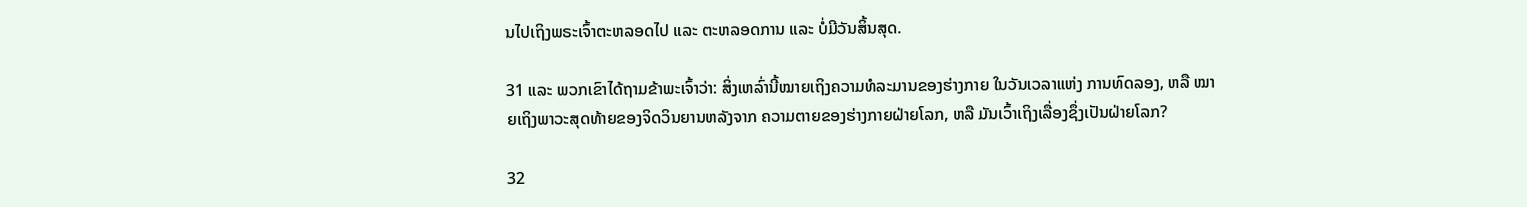ນໄປເຖິງພຣະເຈົ້າຕະຫລອດໄປ ແລະ ຕະຫລອດການ ແລະ ບໍ່ມີວັນສິ້ນສຸດ.

31 ແລະ ພວກເຂົາໄດ້ຖາມຂ້າພະເຈົ້າວ່າ: ສິ່ງເຫລົ່ານີ້ໝາຍເຖິງຄວາມທໍລະມານຂອງຮ່າງກາຍ ໃນວັນເວລາແຫ່ງ ການທົດລອງ, ຫລື ໝາຍເຖິງພາວະສຸດທ້າຍຂອງຈິດວິນຍານຫລັງຈາກ ຄວາມຕາຍຂອງຮ່າງກາຍຝ່າຍໂລກ, ຫລື ມັນເວົ້າເຖິງເລື່ອງຊຶ່ງເປັນຝ່າຍໂລກ?

32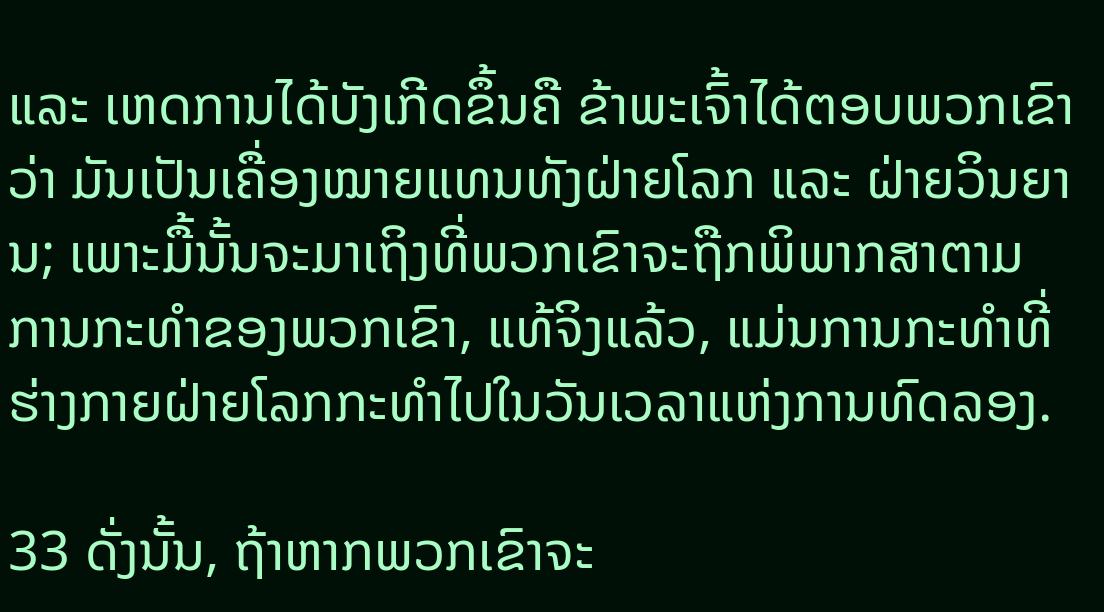ແລະ ເຫດການໄດ້ບັງເກີດຂຶ້ນຄື ຂ້າພະເຈົ້າໄດ້ຕອບພວກເຂົາວ່າ ມັນເປັນເຄື່ອງໝາຍແທນທັງຝ່າຍໂລກ ແລະ ຝ່າຍວິນຍານ; ເພາະມື້ນັ້ນຈະມາເຖິງທີ່ພວກເຂົາຈະຖືກພິພາກສາຕາມ ການກະທຳຂອງພວກເຂົາ, ແທ້ຈິງແລ້ວ, ແມ່ນການກະທຳທີ່ຮ່າງກາຍຝ່າຍໂລກກະທຳໄປໃນວັນເວລາແຫ່ງການທົດລອງ.

33 ດັ່ງນັ້ນ, ຖ້າຫາກພວກເຂົາຈະ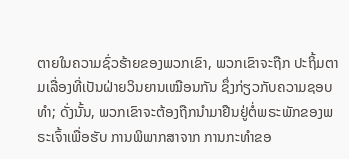ຕາຍໃນຄວາມຊົ່ວຮ້າຍຂອງພວກເຂົາ, ພວກເຂົາຈະຖືກ ປະຖິ້ມຕາມເລື່ອງທີ່ເປັນຝ່າຍວິນຍານເໝືອນກັນ ຊຶ່ງກ່ຽວກັບຄວາມຊອບທຳ; ດັ່ງນັ້ນ, ພວກເຂົາຈະຕ້ອງຖືກນຳມາຢືນຢູ່ຕໍ່ພຣະພັກຂອງພຣະເຈົ້າເພື່ອຮັບ ການພິພາກສາຈາກ ການກະທຳຂອ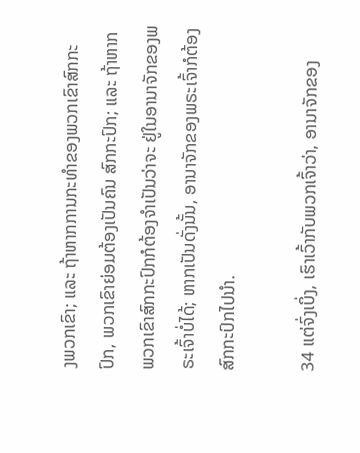ງພວກເຂົາ; ແລະ ຖ້າຫາກການກະທຳຂອງພວກເຂົາສົກກະປົກ, ພວກເຂົາຍ່ອມຕ້ອງເປັນຄົນ ສົກກະປົກ; ແລະ ຖ້າຫາກພວກເຂົາສົກກະປົກກໍຕ້ອງຈຳເປັນວ່າຈະ ຢູ່ໃນອານາຈັກຂອງພຣະເຈົ້າບໍ່ໄດ້; ຫາກເປັນດັ່ງນັ້ນ, ອານາຈັກຂອງພຣະເຈົ້າກໍຕ້ອງສົກກະປົກໄປນຳ.

34 ແຕ່ຈົ່ງເບິ່ງ, ເຮົາເວົ້າກັບພວກເຈົ້າວ່າ, ອານາຈັກຂອງ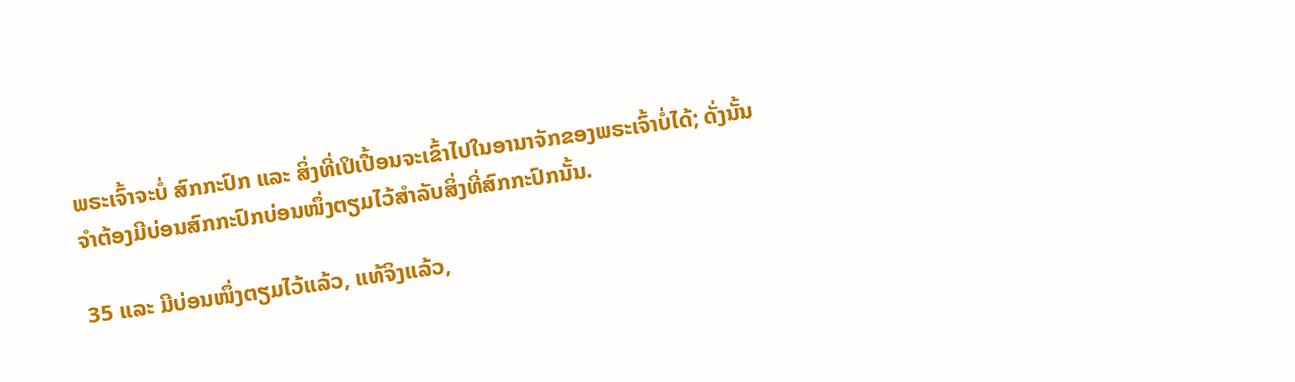ພຣະເຈົ້າຈະບໍ່ ສົກກະປົກ ແລະ ສິ່ງທີ່ເປິເປື້ອນຈະເຂົ້າໄປໃນອານາຈັກຂອງພຣະເຈົ້າບໍ່ໄດ້; ດັ່ງນັ້ນ ຈຳຕ້ອງມີບ່ອນສົກກະປົກບ່ອນໜຶ່ງຕຽມໄວ້ສຳລັບສິ່ງທີ່ສົກກະປົກນັ້ນ.

35 ແລະ ມີບ່ອນໜຶ່ງຕຽມໄວ້ແລ້ວ, ແທ້ຈິງແລ້ວ,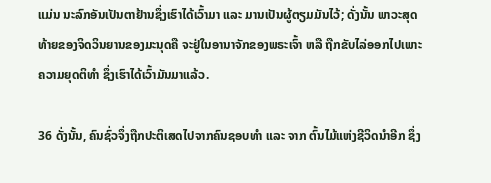ແມ່ນ ນະລົກອັນເປັນຕາຢ້ານຊຶ່ງເຮົາໄດ້ເວົ້າມາ ແລະ ມານເປັນຜູ້ຕຽມມັນໄວ້; ດັ່ງນັ້ນ ພາວະສຸດທ້າຍຂອງຈິດວິນຍານຂອງມະນຸດຄື ຈະຢູ່ໃນອານາຈັກຂອງພຣະເຈົ້າ ຫລື ຖືກຂັບໄລ່ອອກໄປເພາະ ຄວາມຍຸດຕິທຳ ຊຶ່ງເຮົາໄດ້ເວົ້າມັນມາແລ້ວ.

36 ດັ່ງນັ້ນ, ຄົນຊົ່ວຈຶ່ງຖືກປະຕິເສດໄປຈາກຄົນຊອບທຳ ແລະ ຈາກ ຕົ້ນໄມ້ແຫ່ງຊີວິດນຳອີກ ຊຶ່ງ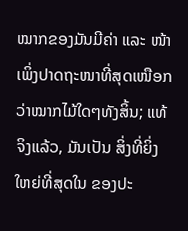ໝາກຂອງມັນມີຄ່າ ແລະ ໜ້າເພິ່ງປາດຖະໜາທີ່ສຸດເໜືອກວ່າໝາກໄມ້ໃດໆທັງສິ້ນ; ແທ້ຈິງແລ້ວ, ມັນເປັນ ສິ່ງທີ່ຍິ່ງໃຫຍ່ທີ່ສຸດໃນ ຂອງປະ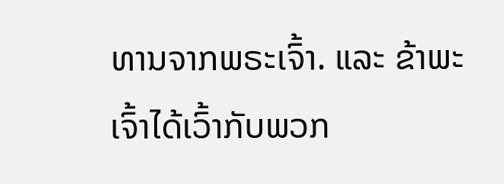ທານຈາກພຣະເຈົ້າ. ແລະ ຂ້າພະເຈົ້າໄດ້ເວົ້າກັບພວກ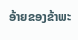ອ້າຍຂອງຂ້າພະ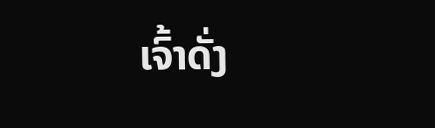ເຈົ້າດັ່ງ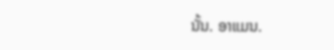ນັ້ນ. ອາແມນ.